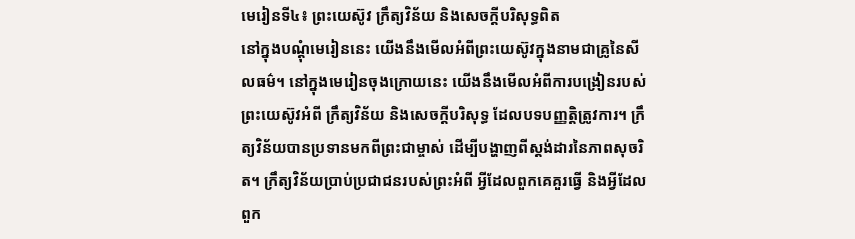មេរៀនទី៤៖ ព្រះយេស៊ូវ ក្រឹត្យវិន័យ និងសេចក្តីបរិសុទ្ធពិត
នៅក្នុងបណ្ដុំមេរៀននេះ យើងនឹងមើលអំពីព្រះយេស៊ូវក្នុងនាមជាគ្រូនៃសីលធម៌។ នៅក្នុងមេរៀនចុងក្រោយនេះ យើងនឹងមើលអំពីការបង្រៀនរបស់ព្រះយេស៊ូវអំពី ក្រឹត្យវិន័យ និងសេចក្តីបរិសុទ្ធ ដែលបទបញ្ញត្តិត្រូវការ។ ក្រឹត្យវិន័យបានប្រទានមកពីព្រះជាម្ចាស់ ដើម្បីបង្ហាញពីស្ដង់ដារនៃភាពសុចរិត។ ក្រឹត្យវិន័យប្រាប់ប្រជាជនរបស់ព្រះអំពី អ្វីដែលពួកគេគួរធ្វើ និងអ្វីដែលពួក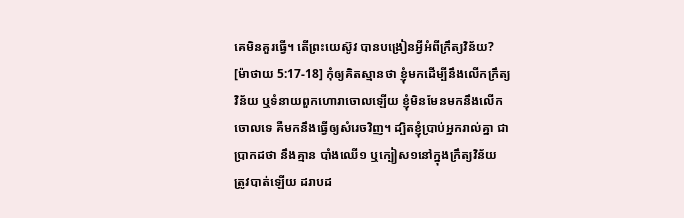គេមិនគួរធ្វើ។ តើព្រះយេស៊ូវ បានបង្រៀនអ្វីអំពីក្រឹត្យវិន័យ?
[ម៉ាថាយ 5:17-18] កុំឲ្យគិតស្មានថា ខ្ញុំមកដើម្បីនឹងលើកក្រឹត្យវិន័យ ឬទំនាយពួកហោរាចោលឡើយ ខ្ញុំមិនមែនមកនឹងលើកចោលទេ គឺមកនឹងធ្វើឲ្យសំរេចវិញ។ ដ្បិតខ្ញុំប្រាប់អ្នករាល់គ្នា ជាប្រាកដថា នឹងគ្មាន បាំងឈើ១ ឬក្បៀស១នៅក្នុងក្រឹត្យវិន័យ ត្រូវបាត់ឡើយ ដរាបដ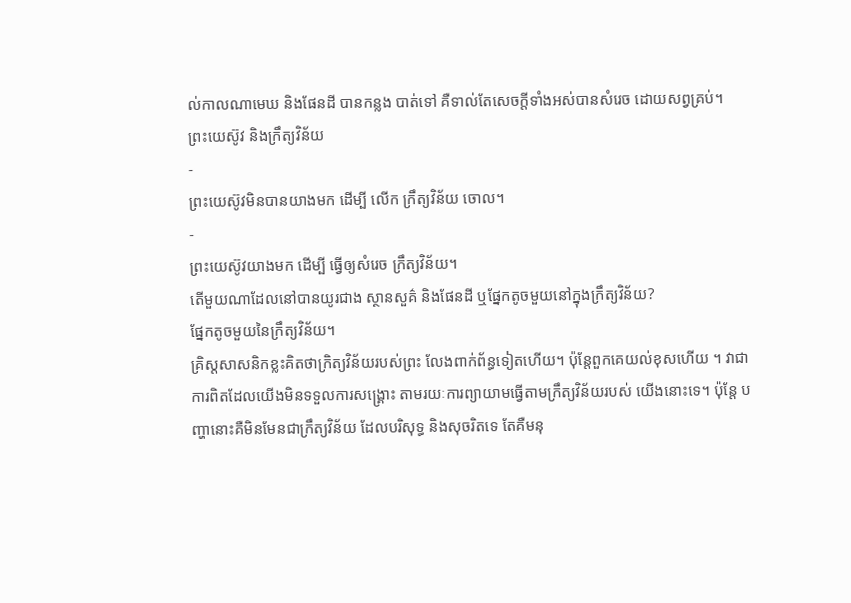ល់កាលណាមេឃ និងផែនដី បានកន្លង បាត់ទៅ គឺទាល់តែសេចក្តីទាំងអស់បានសំរេច ដោយសព្វគ្រប់។
ព្រះយេស៊ូវ និងក្រឹត្យវិន័យ
-
ព្រះយេស៊ូវមិនបានយាងមក ដើម្បី លើក ក្រឹត្យវិន័យ ចោល។
-
ព្រះយេស៊ូវយាងមក ដើម្បី ធ្វើឲ្យសំរេច ក្រឹត្យវិន័យ។
តើមួយណាដែលនៅបានយូរជាង ស្ថានសួគ៌ និងផែនដី ឬផ្នែកតូចមួយនៅក្នុងក្រឹត្យវិន័យ?
ផ្នែកតូចមួយនៃក្រឹត្យវិន័យ។
គ្រិស្ដសាសនិកខ្លះគិតថាក្រិត្យវិន័យរបស់ព្រះ លែងពាក់ព័ន្ធទៀតហើយ។ ប៉ុន្តែពួកគេយល់ខុសហើយ ។ វាជាការពិតដែលយើងមិនទទួលការសង្គ្រោះ តាមរយៈការព្យាយាមធ្វើតាមក្រឹត្យវិន័យរបស់ យើងនោះទេ។ ប៉ុន្តែ បញ្ហានោះគឺមិនមែនជាក្រឹត្យវិន័យ ដែលបរិសុទ្ធ និងសុចរិតទេ តែគឺមនុ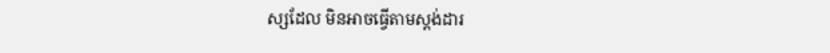ស្សដែល មិនអាចធ្វើតាមស្ដង់ដារ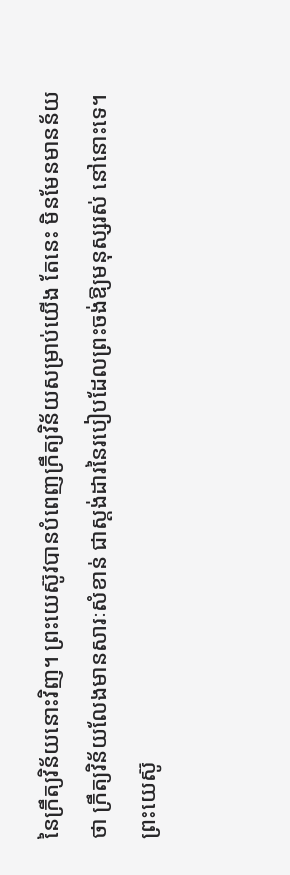នៃក្រឹត្យវិន័យនោះវិញ។ ព្រះយេស៊ូវបានបំពេញក្រឹត្យវិន័យសម្រាប់យើង តែនេះ មិនមែនមានន័យថា ក្រឹត្យវិន័យលែងមានសារៈសំខាន់ ជាស្ដង់ដារនៃរបៀបដែលព្រះចង់ឱ្យមនុស្សរស់ នៅនោះទេ។
ព្រះយេស៊ូ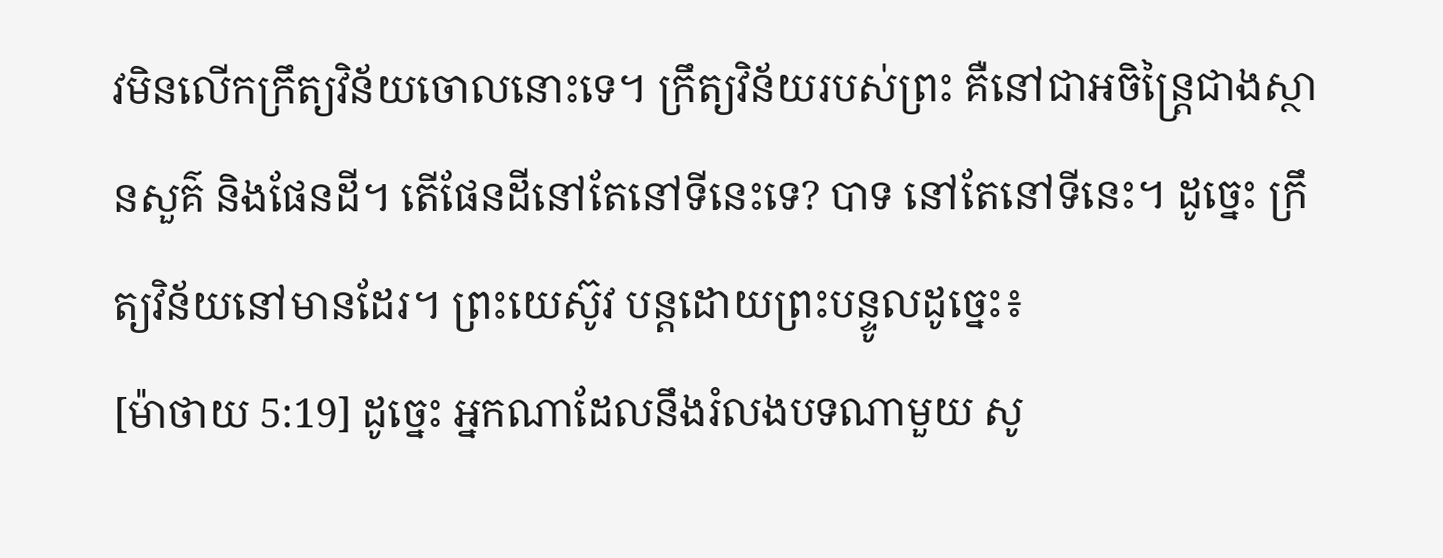វមិនលើកក្រឹត្យវិន័យចោលនោះទេ។ ក្រឹត្យវិន័យរបស់ព្រះ គឺនៅជាអចិន្ត្រៃជាងស្ថានសួគ៌ និងផែនដី។ តើផែនដីនៅតែនៅទីនេះទេ? បាទ នៅតែនៅទីនេះ។ ដូច្នេះ ក្រឹត្យវិន័យនៅមានដែរ។ ព្រះយេស៊ូវ បន្តដោយព្រះបន្ទូលដូច្នេះ៖
[ម៉ាថាយ 5:19] ដូច្នេះ អ្នកណាដែលនឹងរំលងបទណាមួយ សូ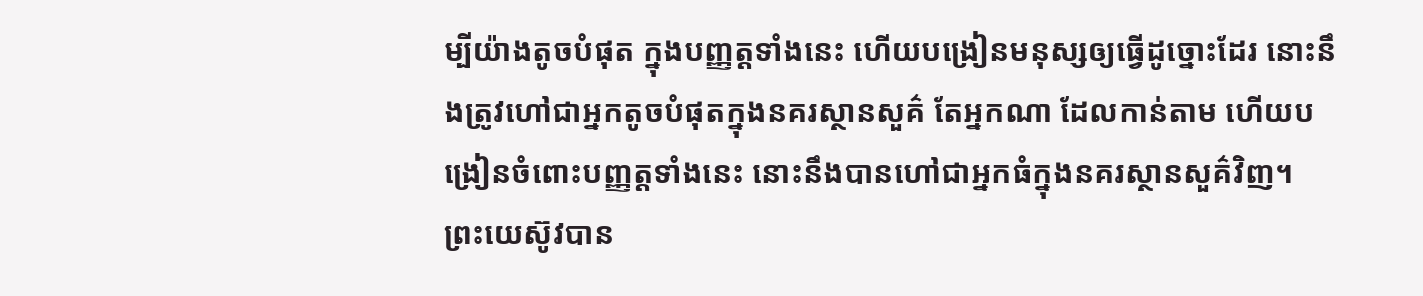ម្បីយ៉ាងតូចបំផុត ក្នុងបញ្ញត្តទាំងនេះ ហើយបង្រៀនមនុស្សឲ្យធ្វើដូច្នោះដែរ នោះនឹងត្រូវហៅជាអ្នកតូចបំផុតក្នុងនគរស្ថានសួគ៌ តែអ្នកណា ដែលកាន់តាម ហើយបង្រៀនចំពោះបញ្ញត្តទាំងនេះ នោះនឹងបានហៅជាអ្នកធំក្នុងនគរស្ថានសួគ៌វិញ។
ព្រះយេស៊ូវបាន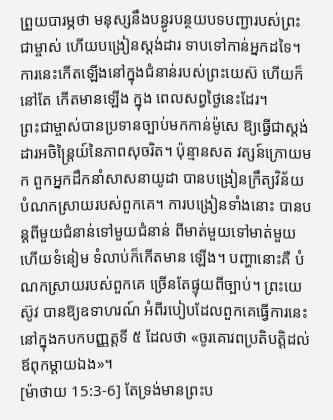ព្រួយបារម្ភថា មនុស្សនឹងបន្ធូរបន្ថយបទបញ្ជារបស់ព្រះជាម្ចាស់ ហើយបង្រៀនស្ដង់ដារ ទាបទៅកាន់អ្នកដទៃ។ ការនេះកើតឡើងនៅក្នុងជំនាន់របស់ព្រះយេស៊ ហើយក៏នៅតែ កើតមានឡើង ក្នុង ពេលសព្វថ្ងៃនេះដែរ។
ព្រះជាម្ចាស់បានប្រទានច្បាប់មកកាន់ម៉ូសេ ឱ្យធ្វើជាស្ដង់ដារអចិន្រ្តៃយ៍នៃភាពសុចរិត។ ប៉ុន្មានសត វត្សន៍ក្រោយមក ពួកអ្នកដឹកនាំសាសនាយូដា បានបង្រៀនក្រឹត្យវិន័យបំណកស្រាយរបស់ពួកគេ។ ការបង្រៀនទាំងនោះ បានបន្តពីមួយជំនាន់ទៅមួយជំនាន់ ពីមាត់មួយទៅមាត់មួយ ហើយទំនៀម ទំលាប់ក៏កើតមាន ឡើង។ បញ្ហានោះគឺ បំណកស្រាយរបស់ពួកគេ ច្រើនតែផ្ទុយពីច្បាប់។ ព្រះយេស៊ូវ បានឱ្យឧទាហរណ៍ អំពីរបៀបដែលពួកគេធ្វើការនេះ នៅក្នុងកបកបញ្ញត្តទី ៥ ដែលថា «ចូរគោរពប្រតិបត្តិដល់ឪពុកម្តាយឯង»។
[ម៉ាថាយ 15:3-6] តែទ្រង់មានព្រះប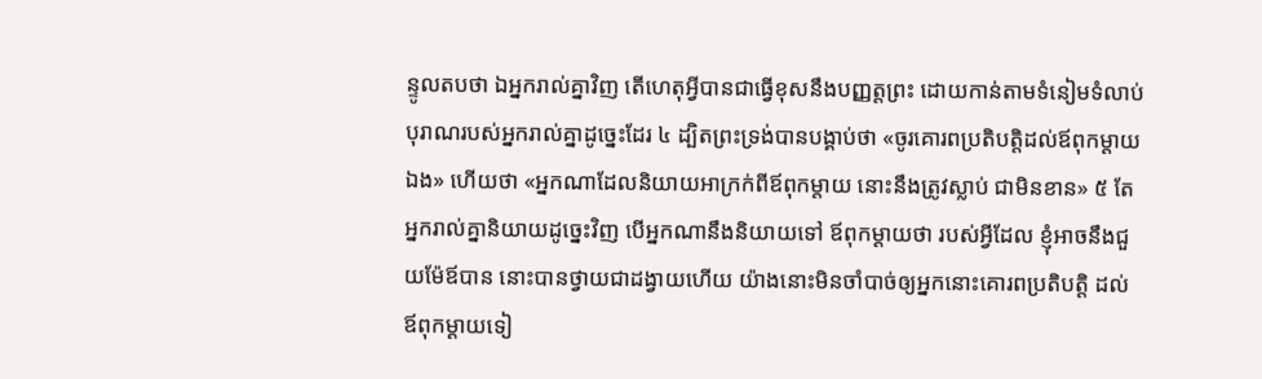ន្ទូលតបថា ឯអ្នករាល់គ្នាវិញ តើហេតុអ្វីបានជាធ្វើខុសនឹងបញ្ញត្តព្រះ ដោយកាន់តាមទំនៀមទំលាប់បុរាណរបស់អ្នករាល់គ្នាដូច្នេះដែរ ៤ ដ្បិតព្រះទ្រង់បានបង្គាប់ថា «ចូរគោរពប្រតិបត្តិដល់ឪពុកម្តាយឯង» ហើយថា «អ្នកណាដែលនិយាយអាក្រក់ពីឪពុកម្តាយ នោះនឹងត្រូវស្លាប់ ជាមិនខាន» ៥ តែអ្នករាល់គ្នានិយាយដូច្នេះវិញ បើអ្នកណានឹងនិយាយទៅ ឪពុកម្តាយថា របស់អ្វីដែល ខ្ញុំអាចនឹងជួយម៉ែឪបាន នោះបានថ្វាយជាដង្វាយហើយ យ៉ាងនោះមិនចាំបាច់ឲ្យអ្នកនោះគោរពប្រតិបត្តិ ដល់ឪពុកម្តាយទៀ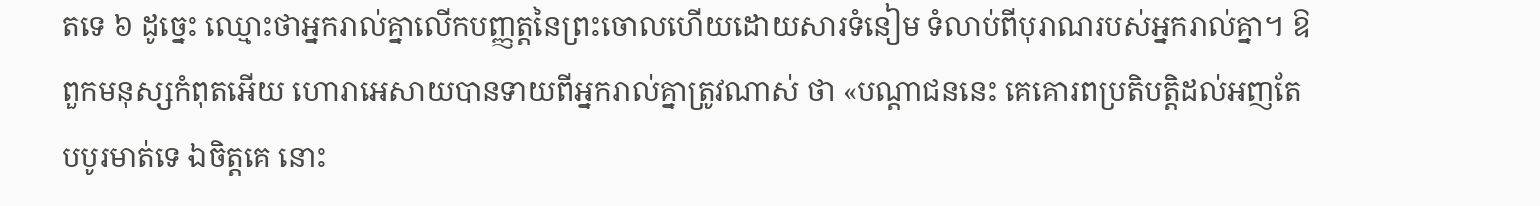តទេ ៦ ដូច្នេះ ឈ្មោះថាអ្នករាល់គ្នាលើកបញ្ញត្តនៃព្រះចោលហើយដោយសារទំនៀម ទំលាប់ពីបុរាណរបស់អ្នករាល់គ្នា។ ឱពួកមនុស្សកំពុតអើយ ហោរាអេសាយបានទាយពីអ្នករាល់គ្នាត្រូវណាស់ ថា «បណ្តាជននេះ គេគោរពប្រតិបត្តិដល់អញតែបបូរមាត់ទេ ឯចិត្តគេ នោះ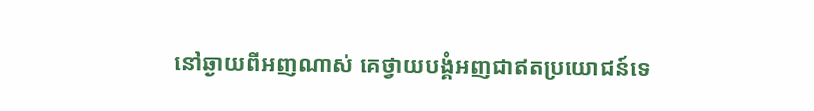នៅឆ្ងាយពីអញណាស់ គេថ្វាយបង្គំអញជាឥតប្រយោជន៍ទេ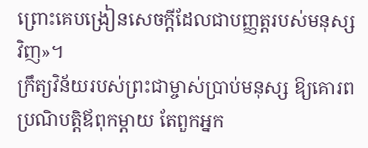ព្រោះគេបង្រៀនសេចក្ដីដែលជាបញ្ញត្តរបស់មនុស្សវិញ»។
ក្រឹត្យវិន័យរបស់ព្រះជាម្ចាស់ប្រាប់មនុស្ស ឱ្យគោរពប្រណិបត្តិឪពុកម្ដាយ តែពួកអ្នក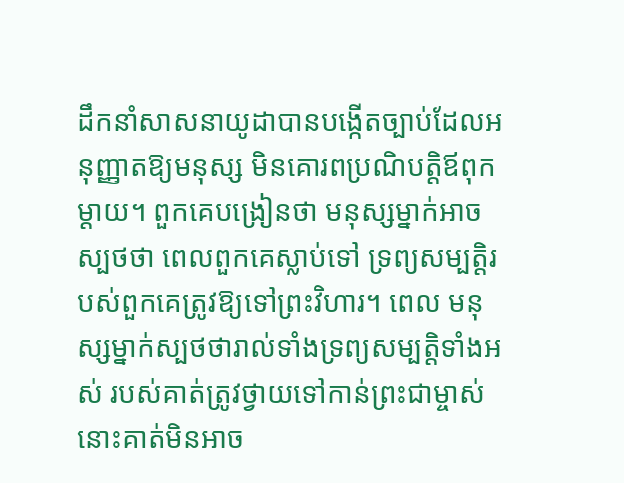ដឹកនាំសាសនាយូដាបានបង្កើតច្បាប់ដែលអនុញ្ញាតឱ្យមនុស្ស មិនគោរពប្រណិបត្តិឪពុកម្ដាយ។ ពួកគេបង្រៀនថា មនុស្សម្នាក់អាចស្បថថា ពេលពួកគេស្លាប់ទៅ ទ្រព្យសម្បតិ្តរបស់ពួកគេត្រូវឱ្យទៅព្រះវិហារ។ ពេល មនុស្សម្នាក់ស្បថថារាល់ទាំងទ្រព្យសម្បត្តិទាំងអស់ របស់គាត់ត្រូវថ្វាយទៅកាន់ព្រះជាម្ចាស់ នោះគាត់មិនអាច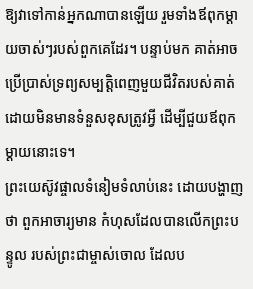ឱ្យវាទៅកាន់អ្នកណាបានឡើយ រួមទាំងឪពុកម្ដាយចាស់ៗរបស់ពួកគេដែរ។ បន្ទាប់មក គាត់អាចប្រើប្រាស់ទ្រព្យសម្បត្តិពេញមួយជីវិតរបស់គាត់ ដោយមិនមានទំនួសខុសត្រូវអ្វី ដើម្បីជួយឪពុកម្ដាយនោះទេ។
ព្រះយេស៊ូវផ្ចាលទំនៀមទំលាប់នេះ ដោយបង្ហាញថា ពួកអាចារ្យមាន កំហុសដែលបានលើកព្រះបន្ទូល របស់ព្រះជាម្ចាស់ចោល ដែលប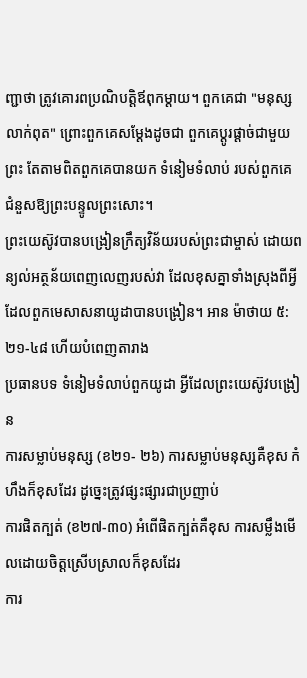ញ្ជាថា ត្រូវគោរពប្រណិបត្តិឪពុកម្ដាយ។ ពួកគេជា "មនុស្សលាក់ពុត" ព្រោះពួកគេសម្ដែងដូចជា ពួកគេប្ដូរផ្ដាច់ជាមួយព្រះ តែតាមពិតពួកគេបានយក ទំនៀមទំលាប់ របស់ពួកគេ ជំនួសឱ្យព្រះបន្ទូលព្រះសោះ។
ព្រះយេស៊ូវបានបង្រៀនក្រឹត្យវិន័យរបស់ព្រះជាម្ចាស់ ដោយពន្យល់អត្ថន័យពេញលេញរបស់វា ដែលខុសគ្នាទាំងស្រុងពីអ្វី ដែលពួកមេសាសនាយូដាបានបង្រៀន។ អាន ម៉ាថាយ ៥:២១-៤៨ ហើយបំពេញតារាង
ប្រធានបទ ទំនៀមទំលាប់ពួកយូដា អ្វីដែលព្រះយេស៊ូវបង្រៀន
ការសម្លាប់មនុស្ស (ខ២១- ២៦) ការសម្លាប់មនុស្សគឺខុស កំហឹងក៏ខុសដែរ ដូច្នេះត្រូវផ្សះផ្សារជាប្រញាប់
ការផិតក្បត់ (ខ២៧-៣០) អំពើផិតក្បត់គឺខុស ការសម្លឹងមើលដោយចិត្តស្រើបស្រាលក៏ខុសដែរ
ការ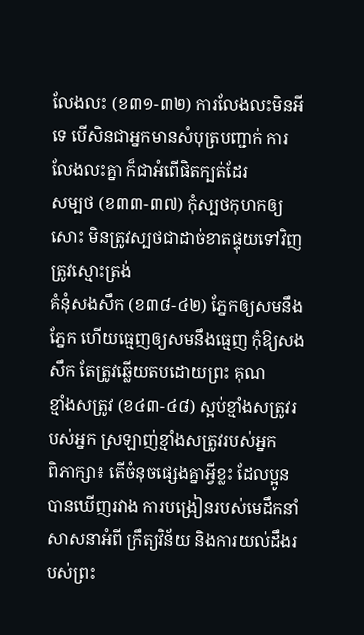លែងលះ (ខ៣១-៣២) ការលែងលះមិនអីទេ បើសិនជាអ្នកមានសំបុត្របញ្ជាក់ ការលែងលះគ្នា ក៏ជាអំពើផិតក្បត់ដែរ
សម្បថ (ខ៣៣-៣៧) កុំស្បថកុហកឲ្យសោះ មិនត្រូវស្បថជាដាច់ខាតផ្ទុយទៅវិញត្រូវស្មោះត្រង់
គំនុំសងសឹក (ខ៣៨-៤២) ភ្នែកឲ្យសមនឹងភ្នែក ហើយធ្មេញឲ្យសមនឹងធ្មេញ កុំឱ្យសងសឹក តែត្រូវឆ្លើយតបដោយព្រះ គុណ
ខ្មាំងសត្រូវ (ខ៤៣-៤៨) ស្អប់ខ្មាំងសត្រូវរបស់អ្នក ស្រឡាញ់ខ្មាំងសត្រូវរបស់អ្នក
ពិភាក្សា៖ តើចំនុចផ្សេងគ្នាអ្វីខ្លះ ដែលប្អូនបានឃើញរវាង ការបង្រៀនរបស់មេដឹកនាំសាសនាអំពី ក្រឹត្យវិន័យ និងការយល់ដឹងរបស់ព្រះ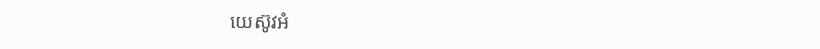យេស៊ូវអំ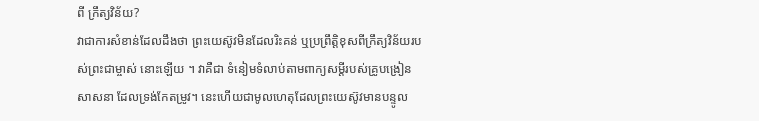ពី ក្រឹត្យវិន័យ?
វាជាការសំខាន់ដែលដឹងថា ព្រះយេស៊ូវមិនដែលរិះគន់ ឬប្រព្រឹត្តិខុសពីក្រឹត្យវិន័យរបស់ព្រះជាម្ចាស់ នោះឡើយ ។ វាគឺជា ទំនៀមទំលាប់តាមពាក្យសម្ដីរបស់គ្រូបង្រៀនសាសនា ដែលទ្រង់កែតម្រូវ។ នេះហើយជាមូលហេតុដែលព្រះយេស៊ូវមានបន្ទូល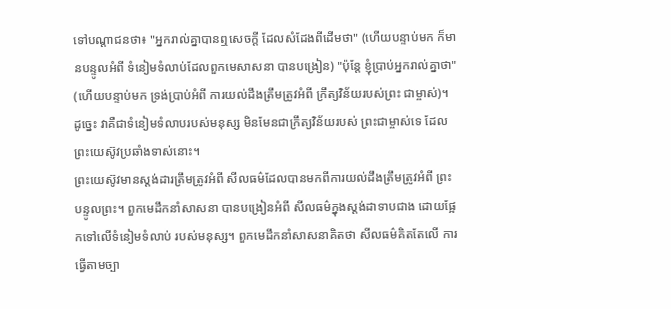ទៅបណ្ដាជនថា៖ "អ្នករាល់គ្នាបានឮសេចក្ដី ដែលសំដែងពីដើមថា" (ហើយបន្ទាប់មក ក៏មានបន្ទូលអំពី ទំនៀមទំលាប់ដែលពួកមេសាសនា បានបង្រៀន) "ប៉ុន្តែ ខ្ញុំប្រាប់អ្នករាល់គ្នាថា" (ហើយបន្ទាប់មក ទ្រង់ប្រាប់អំពី ការយល់ដឹងត្រឹមត្រូវអំពី ក្រឹត្យវិន័យរបស់ព្រះ ជាម្ចាស់)។ ដូច្នេះ វាគឺជាទំនៀមទំលាបរបស់មនុស្ស មិនមែនជាក្រឹត្យវិន័យរបស់ ព្រះជាម្ចាស់ទេ ដែលព្រះយេស៊ូវប្រឆាំងទាស់នោះ។
ព្រះយេស៊ូវមានស្ដង់ដារត្រឹមត្រូវអំពី សីលធម៌ដែលបានមកពីការយល់ដឹងត្រឹមត្រូវអំពី ព្រះបន្ទូលព្រះ។ ពួកមេដឹកនាំសាសនា បានបង្រៀនអំពី សីលធម៌ក្នុងស្ដង់ដាទាបជាង ដោយផ្អែកទៅលើទំនៀមទំលាប់ របស់មនុស្ស។ ពួកមេដឹកនាំសាសនាគិតថា សីលធម៌គិតតែលើ ការធ្វើតាមច្បា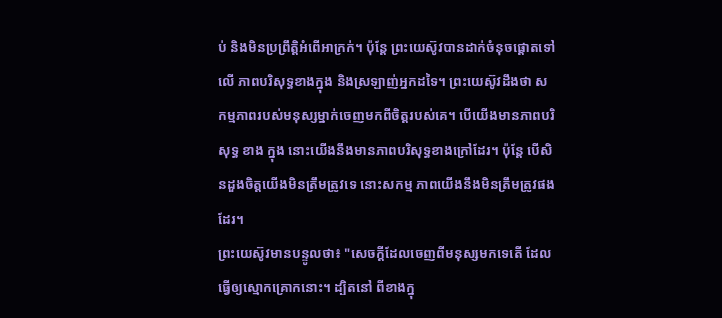ប់ និងមិនប្រព្រឹត្តិអំពើអាក្រក់។ ប៉ុន្តែ ព្រះយេស៊ូវបានដាក់ចំនុចផ្ដោតទៅលើ ភាពបរិសុទ្ធខាងក្នុង និងស្រឡាញ់អ្នកដទៃ។ ព្រះយេស៊ូវដឹងថា សកម្មភាពរបស់មនុស្សម្នាក់ចេញមកពីចិត្តរបស់គេ។ បើយើងមានភាពបរិសុទ្ធ ខាង ក្នុង នោះយើងនឹងមានភាពបរិសុទ្ធខាងក្រៅដែរ។ ប៉ុន្តែ បើសិនដួងចិត្តយើងមិនត្រឹមត្រូវទេ នោះសកម្ម ភាពយើងនឹងមិនត្រឹមត្រូវផងដែរ។
ព្រះយេស៊ូវមានបន្ទូលថា៖ "សេចក្តីដែលចេញពីមនុស្សមកទេតើ ដែលធ្វើឲ្យស្មោកគ្រោកនោះ។ ដ្បិតនៅ ពីខាងក្នុ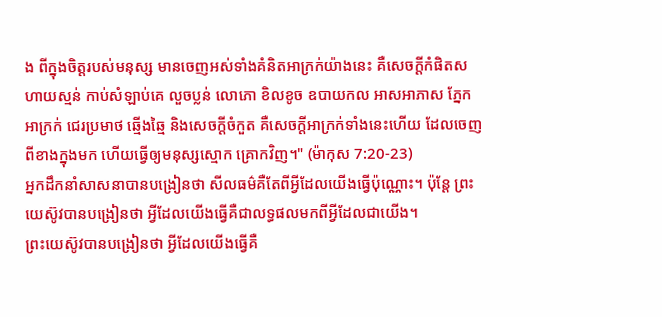ង ពីក្នុងចិត្តរបស់មនុស្ស មានចេញអស់ទាំងគំនិតអាក្រក់យ៉ាងនេះ គឺសេចក្តីកំផិតសហាយស្មន់ កាប់សំឡាប់គេ លួចប្លន់ លោភោ ខិលខូច ឧបាយកល អាសអាភាស ភ្នែកអាក្រក់ ជេរប្រមាថ ឆ្មើងឆ្មៃ និងសេចក្តីចំកួត គឺសេចក្តីអាក្រក់ទាំងនេះហើយ ដែលចេញពីខាងក្នុងមក ហើយធ្វើឲ្យមនុស្សស្មោក គ្រោកវិញ។" (ម៉ាកុស 7:20-23)
អ្នកដឹកនាំសាសនាបានបង្រៀនថា សីលធម៌គឺតែពីអ្វីដែលយើងធ្វើប៉ុណ្ណោះ។ ប៉ុន្តែ ព្រះយេស៊ូវបានបង្រៀនថា អ្វីដែលយើងធ្វើគឺជាលទ្ធផលមកពីអ្វីដែលជាយើង។
ព្រះយេស៊ូវបានបង្រៀនថា អ្វីដែលយើងធ្វើគឺ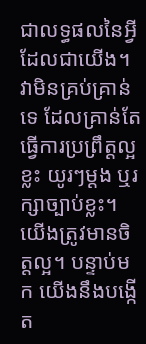ជាលទ្ធផលនៃអ្វីដែលជាយើង។
វាមិនគ្រប់គ្រាន់ទេ ដែលគ្រាន់តែធ្វើការប្រព្រឹត្ដល្អខ្លះ យូរៗម្ដង ឬរក្សាច្បាប់ខ្លះ។ យើងត្រូវមានចិត្តល្អ។ បន្ទាប់មក យើងនឹងបង្កើត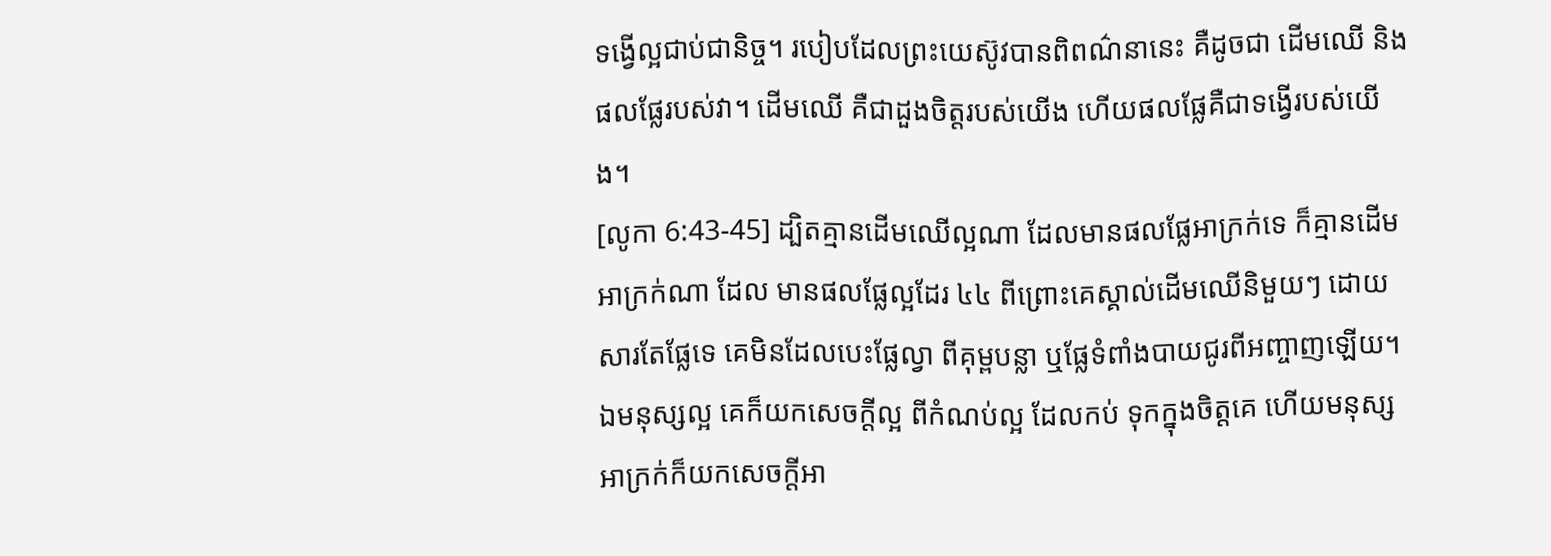ទង្វើល្អជាប់ជានិច្ច។ របៀបដែលព្រះយេស៊ូវបានពិពណ៌នានេះ គឺដូចជា ដើមឈើ និងផលផ្លែរបស់វា។ ដើមឈើ គឺជាដួងចិត្តរបស់យើង ហើយផលផ្លែគឺជាទង្វើរបស់យើង។
[លូកា 6:43-45] ដ្បិតគ្មានដើមឈើល្អណា ដែលមានផលផ្លែអាក្រក់ទេ ក៏គ្មានដើមអាក្រក់ណា ដែល មានផលផ្លែល្អដែរ ៤៤ ពីព្រោះគេស្គាល់ដើមឈើនិមួយៗ ដោយសារតែផ្លែទេ គេមិនដែលបេះផ្លែល្វា ពីគុម្ពបន្លា ឬផ្លែទំពាំងបាយជូរពីអញ្ចាញឡើយ។ ឯមនុស្សល្អ គេក៏យកសេចក្តីល្អ ពីកំណប់ល្អ ដែលកប់ ទុកក្នុងចិត្តគេ ហើយមនុស្សអាក្រក់ក៏យកសេចក្តីអា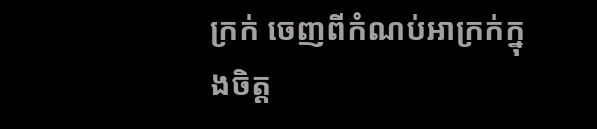ក្រក់ ចេញពីកំណប់អាក្រក់ក្នុងចិត្ត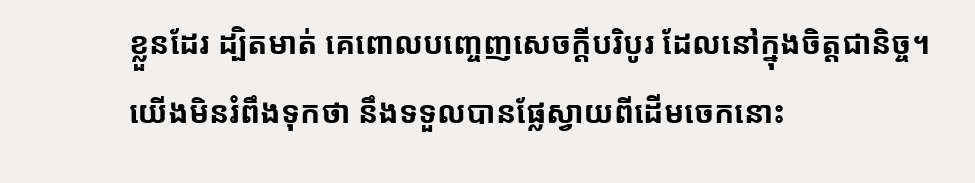ខ្លួនដែរ ដ្បិតមាត់ គេពោលបញ្ចេញសេចក្តីបរិបូរ ដែលនៅក្នុងចិត្តជានិច្ច។
យើងមិនរំពឹងទុកថា នឹងទទួលបានផ្លែស្វាយពីដើមចេកនោះ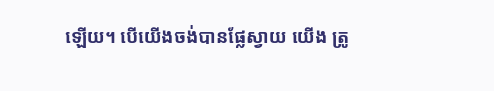ឡើយ។ បើយើងចង់បានផ្លែស្វាយ យើង ត្រូ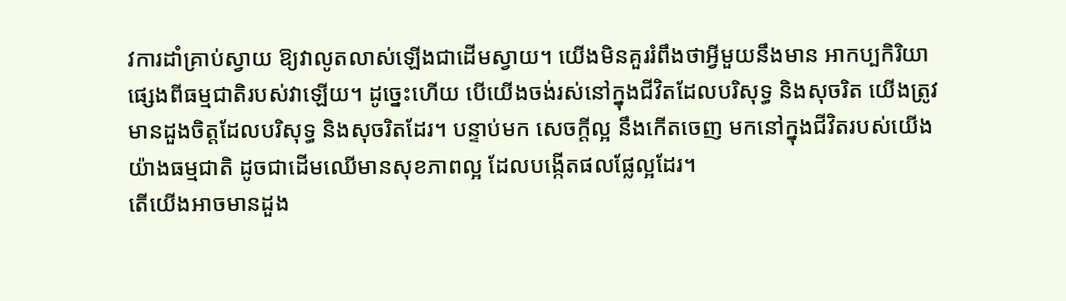វការដាំគ្រាប់ស្វាយ ឱ្យវាលូតលាស់ឡើងជាដើមស្វាយ។ យើងមិនគួររំពឹងថាអ្វីមួយនឹងមាន អាកប្បកិរិយាផ្សេងពីធម្មជាតិរបស់វាឡើយ។ ដូច្នេះហើយ បើយើងចង់រស់នៅក្នុងជីវិតដែលបរិសុទ្ធ និងសុចរិត យើងត្រូវ មានដួងចិត្តដែលបរិសុទ្ធ និងសុចរិតដែរ។ បន្ទាប់មក សេចក្ដីល្អ នឹងកើតចេញ មកនៅក្នុងជីវិតរបស់យើងយ៉ាងធម្មជាតិ ដូចជាដើមឈើមានសុខភាពល្អ ដែលបង្កើតផលផ្លែល្អដែរ។
តើយើងអាចមានដួង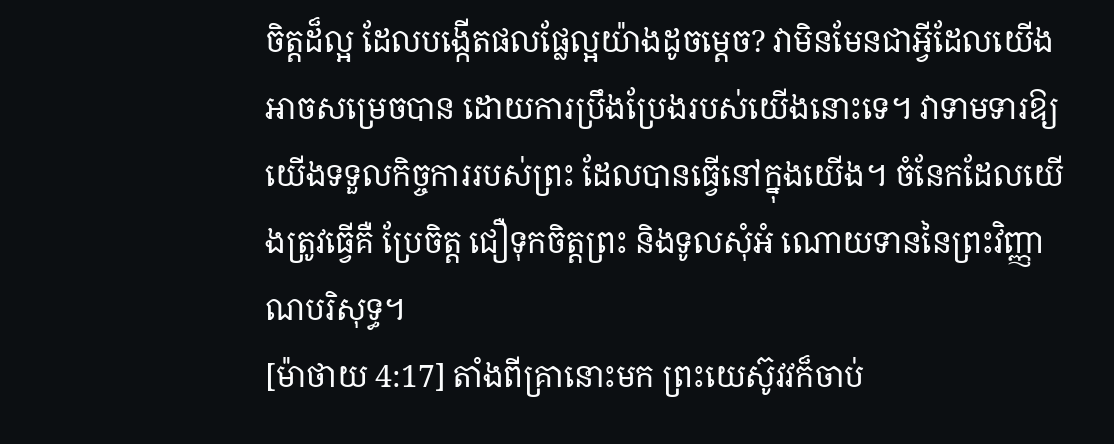ចិត្តដ៏ល្អ ដែលបង្កើតផលផ្លែល្អយ៉ាងដូចម្ដេច? វាមិនមែនជាអ្វីដែលយើងអាចសម្រេចបាន ដោយការប្រឹងប្រែងរបស់យើងនោះទេ។ វាទាមទារឱ្យយើងទទួលកិច្ចការរបស់ព្រះ ដែលបានធ្វើនៅក្នុងយើង។ ចំនែកដែលយើងត្រូវធ្វើគឺ ប្រែចិត្ត ជឿទុកចិត្តព្រះ និងទូលសុំអំ ណោយទាននៃព្រះវិញ្ញាណបរិសុទ្ធ។
[ម៉ាថាយ 4:17] តាំងពីគ្រានោះមក ព្រះយេស៊ូវវក៏ចាប់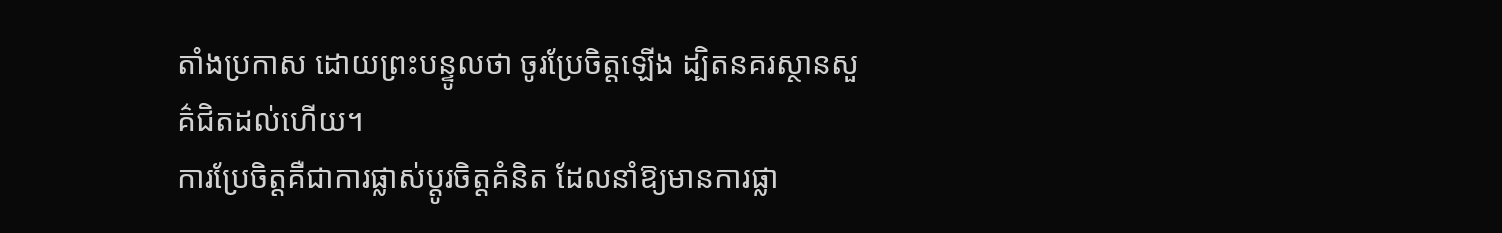តាំងប្រកាស ដោយព្រះបន្ទូលថា ចូរប្រែចិត្តឡើង ដ្បិតនគរស្ថានសួគ៌ជិតដល់ហើយ។
ការប្រែចិត្តគឺជាការផ្លាស់ប្ដូរចិត្តគំនិត ដែលនាំឱ្យមានការផ្លា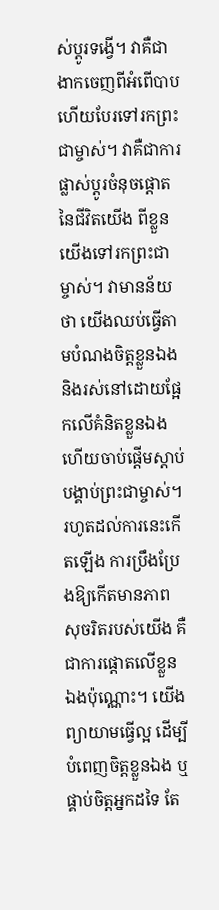ស់ប្ដូរទង្វើ។ វាគឺជាងាកចេញពីអំពើបាប ហើយបែរទៅរកព្រះជាម្ចាស់។ វាគឺជាការផ្លាស់ប្ដូរចំនុចផ្ដោតនៃជីវិតយើង ពីខ្លួនយើងទៅរកព្រះជា ម្ចាស់។ វាមានន័យថា យើងឈប់ធ្វើតាមបំណងចិត្តខ្លួនឯង និងរស់នៅដោយផ្អែកលើគំនិតខ្លួនឯង ហើយចាប់ផ្ដើមស្ដាប់បង្គាប់ព្រះជាម្ចាស់។ រហូតដល់ការនេះកើតឡើង ការប្រឹងប្រែងឱ្យកើតមានភាព សុចរិតរបស់យើង គឺជាការផ្ដោតលើខ្លួនឯងប៉ុណ្ណោះ។ យើងព្យាយាមធ្វើល្អ ដើម្បីបំពេញចិត្តខ្លួនឯង ឬផ្គាប់ចិត្តអ្នកដទៃ តែ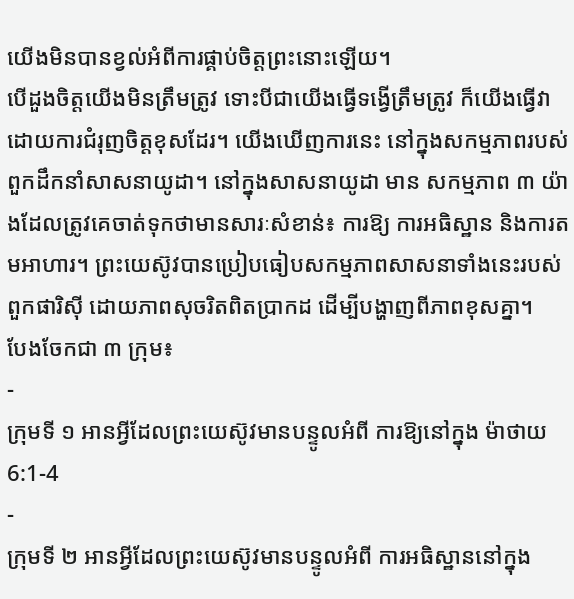យើងមិនបានខ្វល់អំពីការផ្គាប់ចិត្តព្រះនោះឡើយ។
បើដួងចិត្តយើងមិនត្រឹមត្រូវ ទោះបីជាយើងធ្វើទង្វើត្រឹមត្រូវ ក៏យើងធ្វើវាដោយការជំរុញចិត្តខុសដែរ។ យើងឃើញការនេះ នៅក្នុងសកម្មភាពរបស់ពួកដឹកនាំសាសនាយូដា។ នៅក្នុងសាសនាយូដា មាន សកម្មភាព ៣ យ៉ាងដែលត្រូវគេចាត់ទុកថាមានសារៈសំខាន់៖ ការឱ្យ ការអធិស្ឋាន និងការតមអាហារ។ ព្រះយេស៊ូវបានប្រៀបធៀបសកម្មភាពសាសនាទាំងនេះរបស់ពួកផារិស៊ី ដោយភាពសុចរិតពិតប្រាកដ ដើម្បីបង្ហាញពីភាពខុសគ្នា។
បែងចែកជា ៣ ក្រុម៖
-
ក្រុមទី ១ អានអ្វីដែលព្រះយេស៊ូវមានបន្ទូលអំពី ការឱ្យនៅក្នុង ម៉ាថាយ 6:1-4
-
ក្រុមទី ២ អានអ្វីដែលព្រះយេស៊ូវមានបន្ទូលអំពី ការអធិស្ឋាននៅក្នុង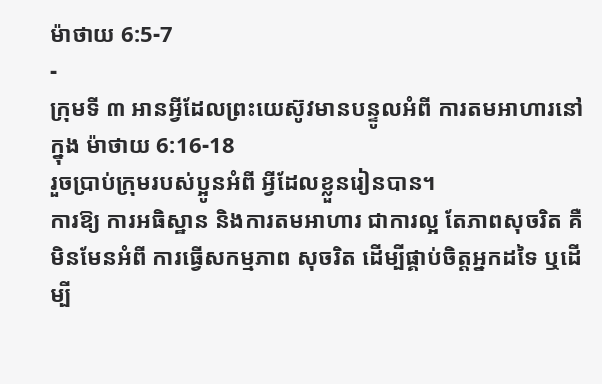ម៉ាថាយ 6:5-7
-
ក្រុមទី ៣ អានអ្វីដែលព្រះយេស៊ូវមានបន្ទូលអំពី ការតមអាហារនៅក្នុង ម៉ាថាយ 6:16-18
រួចប្រាប់ក្រុមរបស់ប្អូនអំពី អ្វីដែលខ្លួនរៀនបាន។
ការឱ្យ ការអធិស្ឋាន និងការតមអាហារ ជាការល្អ តែភាពសុចរិត គឺមិនមែនអំពី ការធ្វើសកម្មភាព សុចរិត ដើម្បីផ្គាប់ចិត្តអ្នកដទៃ ឬដើម្បី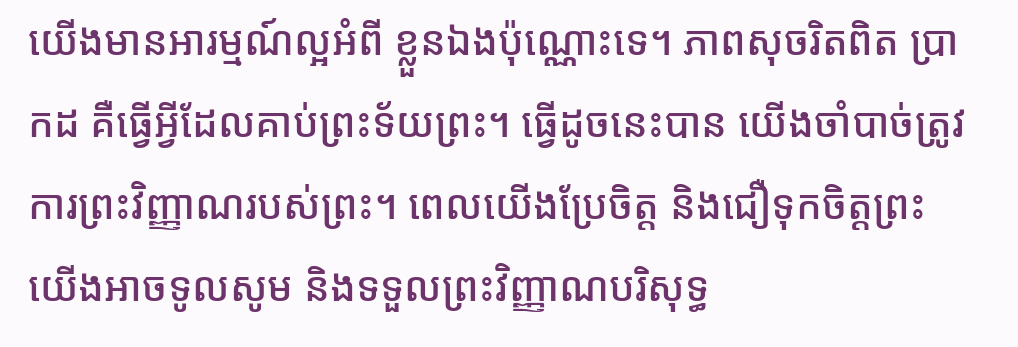យើងមានអារម្មណ៍ល្អអំពី ខ្លួនឯងប៉ុណ្ណោះទេ។ ភាពសុចរិតពិត ប្រាកដ គឺធ្វើអ្វីដែលគាប់ព្រះទ័យព្រះ។ ធ្វើដូចនេះបាន យើងចាំបាច់ត្រូវការព្រះវិញ្ញាណរបស់ព្រះ។ ពេលយើងប្រែចិត្ត និងជឿទុកចិត្តព្រះ យើងអាចទូលសូម និងទទួលព្រះវិញ្ញាណបរិសុទ្ធ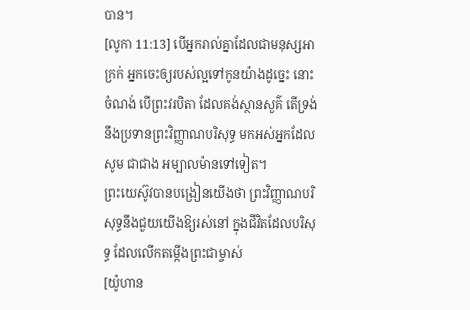បាន។
[លូកា 11:13] បើអ្នករាល់គ្នាដែលជាមនុស្សអាក្រក់ អ្នកចេះឲ្យរបស់ល្អទៅកូនយ៉ាងដូច្នេះ នោះចំណង់ បើព្រះវរបិតា ដែលគង់ស្ថានសួគ៌ តើទ្រង់នឹងប្រទានព្រះវិញ្ញាណបរិសុទ្ធ មកអស់អ្នកដែលសូម ជាជាង អម្បាលម៉ានទៅទៀត។
ព្រះយេស៊ូវបានបង្រៀនយើងថា ព្រះវិញ្ញាណបរិសុទ្ធនឹងជួយយើងឱ្យរស់នៅ ក្នុងជីវិតដែលបរិសុទ្ធ ដែលលើកតម្កើងព្រះជាម្ចាស់
[យ៉ូហាន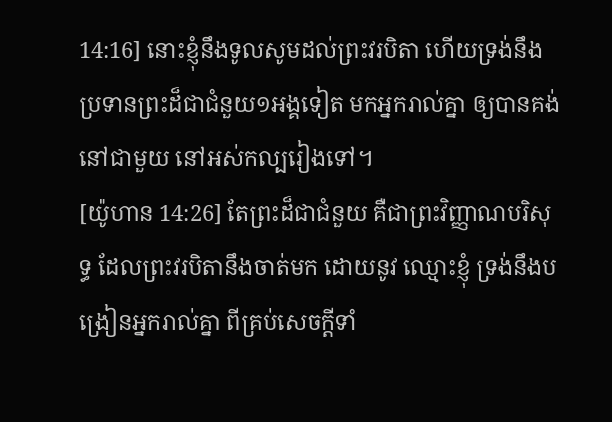14:16] នោះខ្ញុំនឹងទូលសូមដល់ព្រះវរបិតា ហើយទ្រង់នឹងប្រទានព្រះដ៏ជាជំនួយ១អង្គទៀត មកអ្នករាល់គ្នា ឲ្យបានគង់នៅជាមួយ នៅអស់កល្បរៀងទៅ។
[យ៉ូហាន 14:26] តែព្រះដ៏ជាជំនួយ គឺជាព្រះវិញ្ញាណបរិសុទ្ធ ដែលព្រះវរបិតានឹងចាត់មក ដោយនូវ ឈ្មោះខ្ញុំ ទ្រង់នឹងបង្រៀនអ្នករាល់គ្នា ពីគ្រប់សេចក្តីទាំ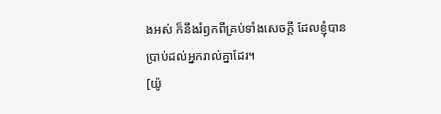ងអស់ ក៏នឹងរំឭកពីគ្រប់ទាំងសេចក្តី ដែលខ្ញុំបាន
ប្រាប់ដល់អ្នករាល់គ្នាដែរ។
[យ៉ូ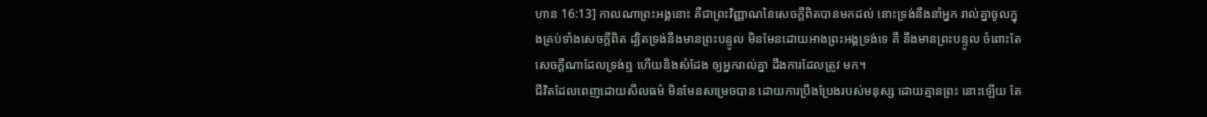ហាន 16:13] កាលណាព្រះអង្គនោះ គឺជាព្រះវិញ្ញាណនៃសេចក្តីពិតបានមកដល់ នោះទ្រង់នឹងនាំអ្នក រាល់គ្នាចូលក្នុងគ្រប់ទាំងសេចក្តីពិត ដ្បិតទ្រង់នឹងមានព្រះបន្ទូល មិនមែនដោយអាងព្រះអង្គទ្រង់ទេ គឺ នឹងមានព្រះបន្ទូល ចំពោះតែសេចក្តីណាដែលទ្រង់ឮ ហើយនិងសំដែង ឲ្យអ្នករាល់គ្នា ដឹងការដែលត្រូវ មក។
ជីវិតដែលពេញដោយសីលធម៌ មិនមែនសម្រេចបាន ដោយការប្រឹងប្រែងរបស់មនុស្ស ដោយគ្មានព្រះ នោះឡើយ តែ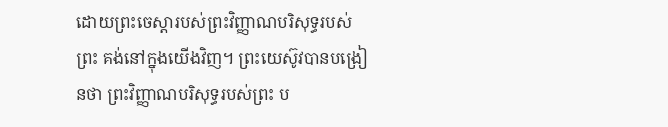ដោយព្រះចេស្ដារបស់ព្រះវិញ្ញាណបរិសុទ្ធរបស់ព្រះ គង់នៅក្នុងយើងវិញ។ ព្រះយេស៊ូវបានបង្រៀនថា ព្រះវិញ្ញាណបរិសុទ្ធរបស់ព្រះ ប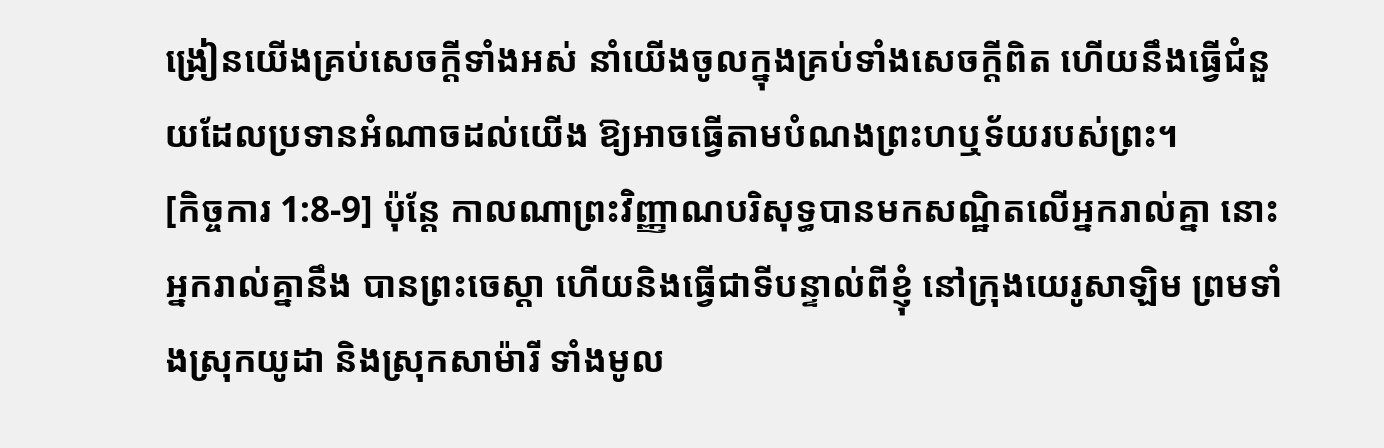ង្រៀនយើងគ្រប់សេចក្តីទាំងអស់ នាំយើងចូលក្នុងគ្រប់ទាំងសេចក្តីពិត ហើយនឹងធ្វើជំនួយដែលប្រទានអំណាចដល់យើង ឱ្យអាចធ្វើតាមបំណងព្រះហឬទ័យរបស់ព្រះ។
[កិច្ចការ 1:8-9] ប៉ុន្តែ កាលណាព្រះវិញ្ញាណបរិសុទ្ធបានមកសណ្ឋិតលើអ្នករាល់គ្នា នោះអ្នករាល់គ្នានឹង បានព្រះចេស្តា ហើយនិងធ្វើជាទីបន្ទាល់ពីខ្ញុំ នៅក្រុងយេរូសាឡិម ព្រមទាំងស្រុកយូដា និងស្រុកសាម៉ារី ទាំងមូល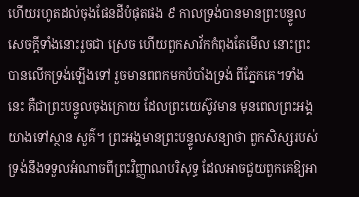ហើយរហូតដល់ចុងផែនដីបំផុតផង ៩ កាលទ្រង់បានមានព្រះបន្ទូល សេចក្តីទាំងនោះរួចជា ស្រេច ហើយពួកសាវ័កកំពុងតែមើល នោះព្រះបានលើកទ្រង់ឡើងទៅ រួចមានពពកមកបំបាំងទ្រង់ ពីភ្នែកគេ។ទាំងនេះ គឺជាព្រះបន្ទូលចុងក្រោយ ដែលព្រះយេស៊ូវមាន មុនពេលព្រះអង្គយាងទៅស្ថាន សួគ៌។ ព្រះអង្គមានព្រះបន្ទូលសន្យាថា ពួកសិស្សរបស់ទ្រង់នឹងទទួលអំណាចពីព្រះវិញ្ញាណបរិសុទ្ធ ដែលអាចជួយពួកគេឱ្យអា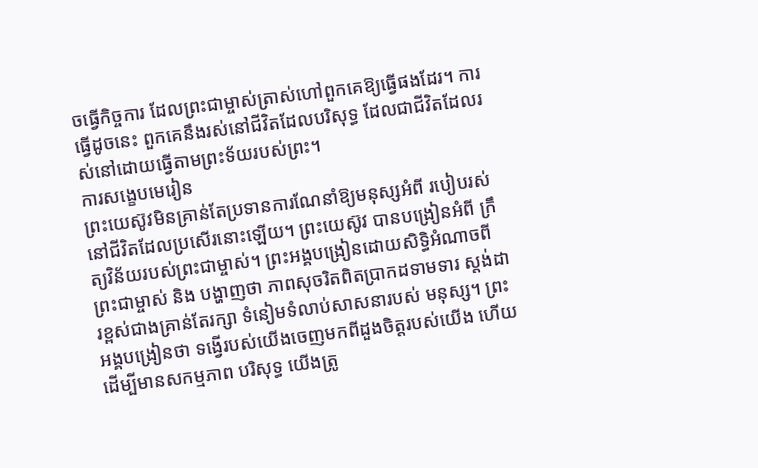ចធ្វើកិច្ចការ ដែលព្រះជាម្ចាស់ត្រាស់ហៅពួកគេឱ្យធ្វើផងដែរ។ ការធ្វើដូចនេះ ពួកគេនឹងរស់នៅជីវិតដែលបរិសុទ្ធ ដែលជាជីវិតដែលរស់នៅដោយធ្វើតាមព្រះទ័យរបស់ព្រះ។
ការសង្ខេបមេរៀន
ព្រះយេស៊ូវមិនគ្រាន់តែប្រទានការណែនាំឱ្យមនុស្សអំពី របៀបរស់នៅជីវិតដែលប្រសើរនោះឡើយ។ ព្រះយេស៊ូវ បានបង្រៀនអំពី ក្រឹត្យវិន័យរបស់ព្រះជាម្ចាស់។ ព្រះអង្គបង្រៀនដោយសិទ្ធិអំណាចពី ព្រះជាម្ចាស់ និង បង្ហាញថា ភាពសុចរិតពិតប្រាកដទាមទារ ស្ដង់ដារខ្ពស់ជាងគ្រាន់តែរក្សា ទំនៀមទំលាប់សាសនារបស់ មនុស្ស។ ព្រះអង្គបង្រៀនថា ទង្វើរបស់យើងចេញមកពីដួងចិត្តរបស់យើង ហើយដើម្បីមានសកម្មភាព បរិសុទ្ធ យើងត្រូ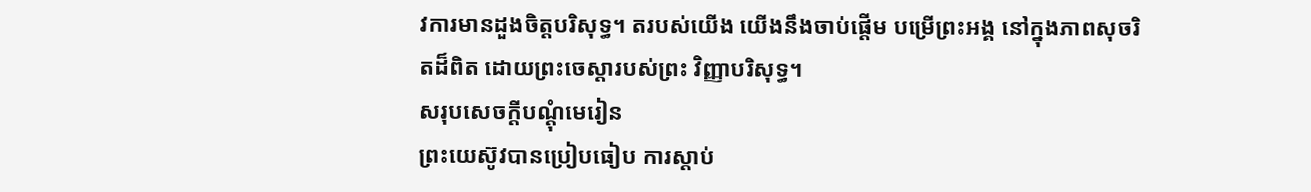វការមានដួងចិត្តបរិសុទ្ធ។ តរបស់យើង យើងនឹងចាប់ផ្ដើម បម្រើព្រះអង្គ នៅក្នុងភាពសុចរិតដ៏ពិត ដោយព្រះចេស្ដារបស់ព្រះ វិញ្ញាបរិសុទ្ធ។
សរុបសេចក្ដីបណ្ដុំមេរៀន
ព្រះយេស៊ូវបានប្រៀបធៀប ការស្ដាប់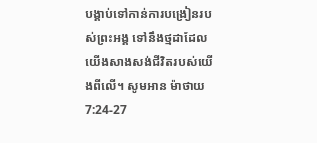បង្គាប់ទៅកាន់ការបង្រៀនរបស់ព្រះអង្គ ទៅនឹងថ្មដាដែល យើងសាងសង់ជីវិតរបស់យើងពីលើ។ សូមអាន ម៉ាថាយ 7:24-27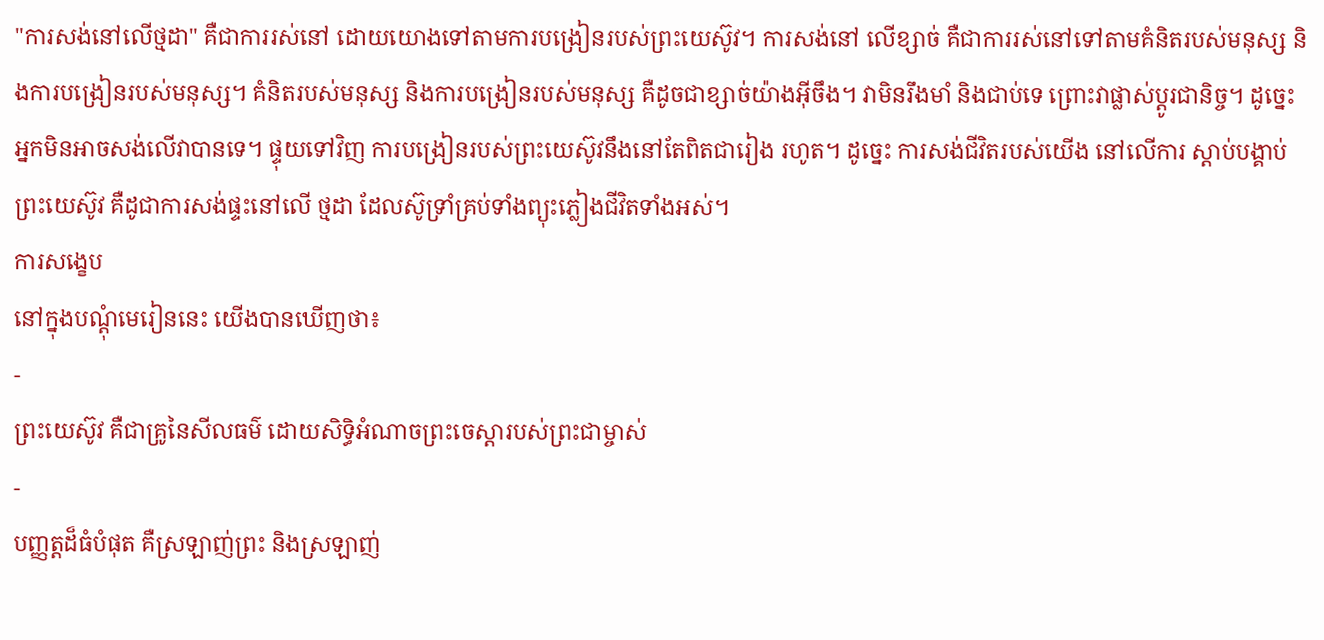"ការសង់នៅលើថ្មដា" គឺជាការរស់នៅ ដោយយោងទៅតាមការបង្រៀនរបស់ព្រះយេស៊ូវ។ ការសង់នៅ លើខ្សាច់ គឺជាការរស់នៅទៅតាមគំនិតរបស់មនុស្ស និងការបង្រៀនរបស់មនុស្ស។ គំនិតរបស់មនុស្ស និងការបង្រៀនរបស់មនុស្ស គឺដូចជាខ្សាច់យ៉ាងអ៊ីចឹង។ វាមិនរឹងមាំ និងជាប់ទេ ព្រោះវាផ្លាស់ប្ដូរជានិច្ច។ ដូច្នេះ អ្នកមិនអាចសង់លើវាបានទេ។ ផ្ទុយទៅវិញ ការបង្រៀនរបស់ព្រះយេស៊ូវនឹងនៅតែពិតជារៀង រហូត។ ដូច្នេះ ការសង់ជីវិតរបស់យើង នៅលើការ ស្ដាប់បង្គាប់ព្រះយេស៊ូវ គឺដូជាការសង់ផ្ទះនៅលើ ថ្មដា ដែលស៊ូទ្រាំគ្រប់ទាំងព្យុះភ្លៀងជីវិតទាំងអស់។
ការសង្ខេប
នៅក្នុងបណ្ដុំមេរៀននេះ យើងបានឃើញថា៖
-
ព្រះយេស៊ូវ គឺជាគ្រូនៃសីលធម៌ ដោយសិទ្ធិអំណាចព្រះចេស្ដារបស់ព្រះជាម្ចាស់
-
បញ្ញត្តដ៏ធំបំផុត គឺស្រឡាញ់ព្រះ និងស្រឡាញ់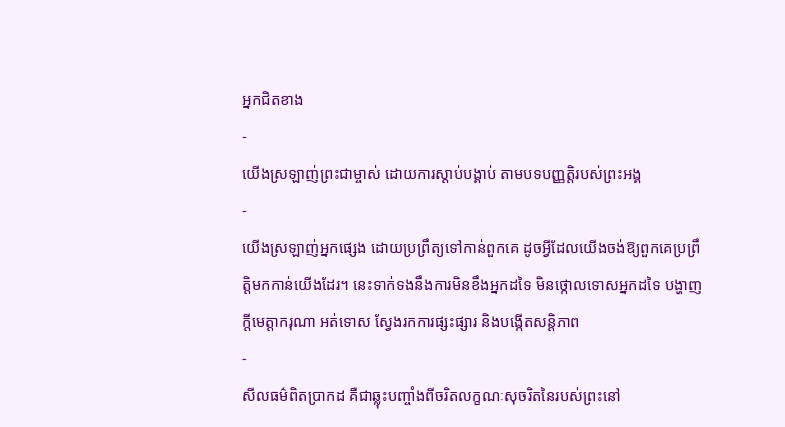អ្នកជិតខាង
-
យើងស្រឡាញ់ព្រះជាម្ចាស់ ដោយការស្ដាប់បង្គាប់ តាមបទបញ្ញត្តិរបស់ព្រះអង្គ
-
យើងស្រឡាញ់អ្នកផ្សេង ដោយប្រព្រឹត្យទៅកាន់ពួកគេ ដូចអ្វីដែលយើងចង់ឱ្យពួកគេប្រព្រឹត្តិមកកាន់យើងដែរ។ នេះទាក់ទងនឹងការមិនខឹងអ្នកដទៃ មិនថ្កោលទោសអ្នកដទៃ បង្ហាញក្ដីមេត្តាករុណា អត់ទោស ស្វែងរកការផ្សះផ្សារ និងបង្កើតសន្ដិភាព
-
សីលធម៌ពិតប្រាកដ គឺជាឆ្លុះបញ្ចាំងពីចរិតលក្ខណៈសុចរិតនៃរបស់ព្រះនៅ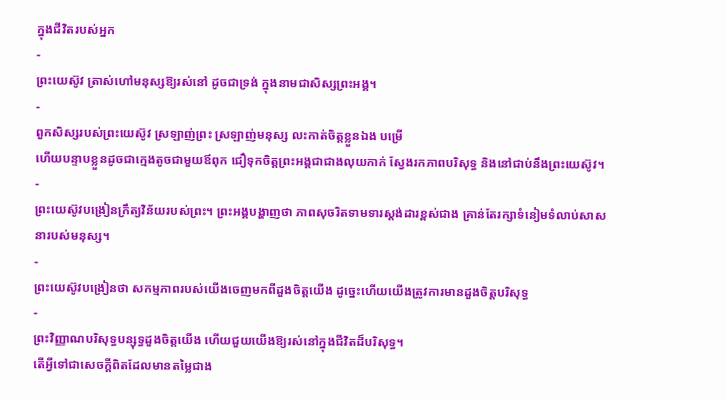ក្នុងជីវិតរបស់អ្នក
-
ព្រះយេស៊ូវ ត្រាស់ហៅមនុស្សឱ្យរស់នៅ ដូចជាទ្រង់ ក្នុងនាមជាសិស្សព្រះអង្គ។
-
ពួកសិស្សរបស់ព្រះយេស៊ូវ ស្រឡាញ់ព្រះ ស្រឡាញ់មនុស្ស លះកាត់ចិត្តខ្លួនឯង បម្រើ
ហើយបន្ទាបខ្លួនដូចជាក្មេងតូចជាមួយឪពុក ជឿទុកចិត្តព្រះអង្គជាជាងលុយកាក់ ស្វែងរកភាពបរិសុទ្ធ និងនៅជាប់នឹងព្រះយេស៊ូវ។ -
ព្រះយេស៊ូវបង្រៀនក្រឹត្យវិន័យរបស់ព្រះ។ ព្រះអង្គបង្ហាញថា ភាពសុចរិតទាមទារស្ដង់ដារខ្ពស់ជាង គ្រាន់តែរក្សាទំនៀមទំលាប់សាសនារបស់មនុស្ស។
-
ព្រះយេស៊ូវបង្រៀនថា សកម្មភាពរបស់យើងចេញមកពីដួងចិត្តយើង ដូច្នេះហើយយើងត្រូវការមានដួងចិត្តបរិសុទ្ធ
-
ព្រះវិញ្ញាណបរិសុទ្ធបន្សុទ្ធដួងចិត្តយើង ហើយជួយយើងឱ្យរស់នៅក្នុងជីវិតដ៏បរិសុទ្ធ។
តើអ្វីទៅជាសេចក្ដីពិតដែលមានតម្លៃជាង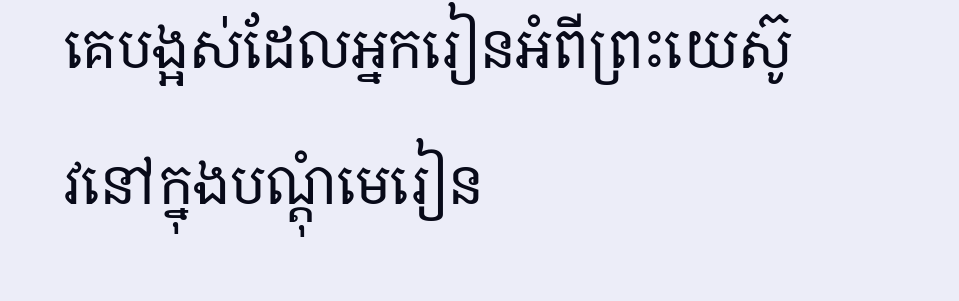គេបង្អស់ដែលអ្នករៀនអំពីព្រះយេស៊ូវនៅក្នុងបណ្ដុំមេរៀន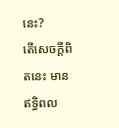នេះ?
តើសេចក្ដីពិតនេះ មានឥទ្ធិពល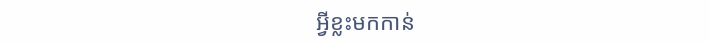អ្វីខ្លះមកកាន់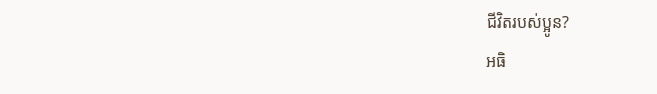ជីវិតរបស់ប្អូន?
អធិ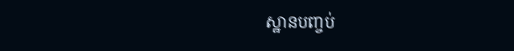ស្ឋានបញ្ចប់